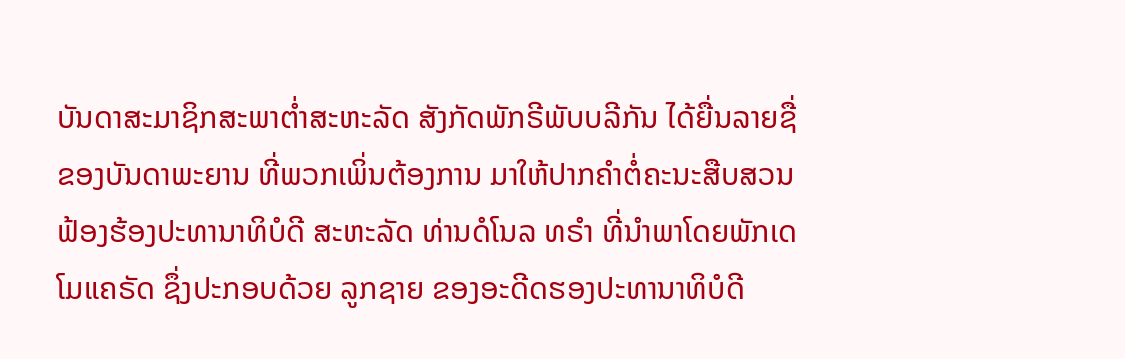ບັນດາສະມາຊິກສະພາຕ່ຳສະຫະລັດ ສັງກັດພັກຣີພັບບລີກັນ ໄດ້ຍື່ນລາຍຊື່ຂອງບັນດາພະຍານ ທີ່ພວກເພິ່ນຕ້ອງການ ມາໃຫ້ປາກຄຳຕໍ່ຄະນະສືບສວນຟ້ອງຮ້ອງປະທານາທິບໍດີ ສະຫະລັດ ທ່ານດໍໂນລ ທຣຳ ທີ່ນຳພາໂດຍພັກເດໂມແຄຣັດ ຊຶ່ງປະກອບດ້ວຍ ລູກຊາຍ ຂອງອະດີດຮອງປະທານາທິບໍດີ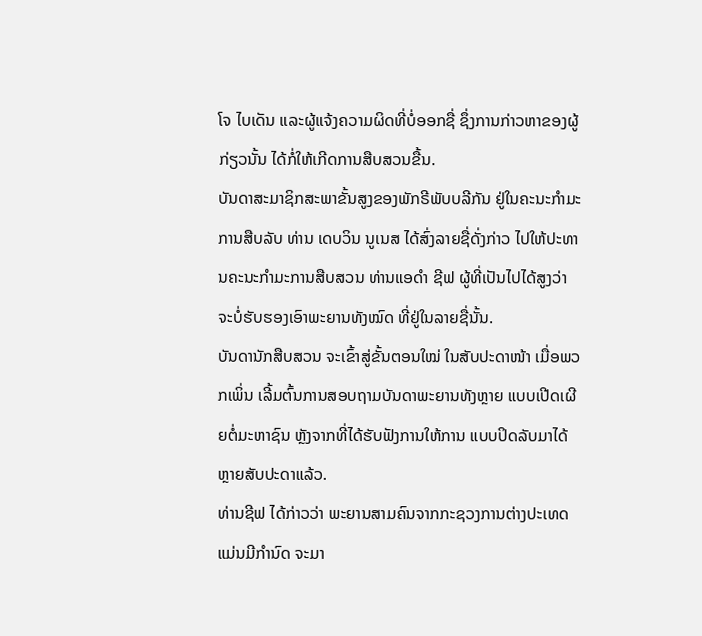ໂຈ ໄບເດັນ ແລະຜູ້ແຈ້ງຄວາມຜິດທີ່ບໍ່ອອກຊື່ ຊຶ່ງການກ່າວຫາຂອງຜູ້ກ່ຽວນັ້ນ ໄດ້ກໍ່ໃຫ້ເກີດການສືບສວນຂື້ນ.
ບັນດາສະມາຊິກສະພາຂັ້ນສູງຂອງພັກຣີພັບບລີກັນ ຢູ່ໃນຄະນະກຳມະການສືບລັບ ທ່ານ ເດບວິນ ນູເນສ ໄດ້ສົ່ງລາຍຊື່ດັ່ງກ່າວ ໄປໃຫ້ປະທານຄະນະກຳມະການສືບສວນ ທ່ານແອດຳ ຊີຟ ຜູ້ທີ່ເປັນໄປໄດ້ສູງວ່າ ຈະບໍ່ຮັບຮອງເອົາພະຍານທັງໝົດ ທີ່ຢູ່ໃນລາຍຊື່ນັ້ນ.
ບັນດານັກສືບສວນ ຈະເຂົ້າສູ່ຂັ້ນຕອນໃໝ່ ໃນສັບປະດາໜ້າ ເມື່ອພວກເພິ່ນ ເລີ້ມຕົ້ນການສອບຖາມບັນດາພະຍານທັງຫຼາຍ ແບບເປີດເຜີຍຕໍ່ມະຫາຊົນ ຫຼັງຈາກທີ່ໄດ້ຮັບຟັງການໃຫ້ການ ແບບປິດລັບມາໄດ້ຫຼາຍສັບປະດາແລ້ວ.
ທ່ານຊີຟ ໄດ້ກ່າວວ່າ ພະຍານສາມຄົນຈາກກະຊວງການຕ່າງປະເທດ ແມ່ນມີກຳນົດ ຈະມາ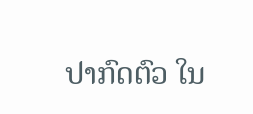ປາກົດຕົວ ໃນ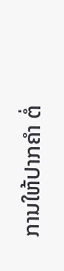ການໃຫ້ປາກຄຳ ຕໍ່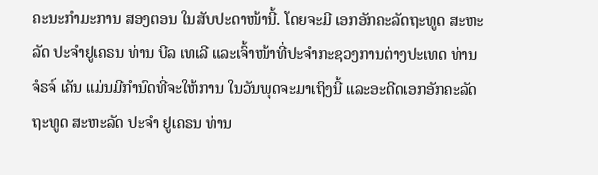ຄະນະກຳມະການ ສອງຕອນ ໃນສັບປະດາໜ້ານີ້. ໂດຍຈະມີ ເອກອັກຄະລັດຖະທູດ ສະຫະລັດ ປະຈຳຢູເຄຣນ ທ່ານ ບີລ ເທເລີ ແລະເຈົ້າໜ້າທີ່ປະຈຳກະຊວງການຕ່າງປະເທດ ທ່ານ
ຈໍຣຈ໌ ເຄັນ ແມ່ນມີກຳນົດທີ່ຈະໃຫ້ການ ໃນວັນພຸດຈະມາເຖິງນີ້ ແລະອະດີດເອກອັກຄະລັດຖະທູດ ສະຫະລັດ ປະຈຳ ຢູເຄຣນ ທ່ານ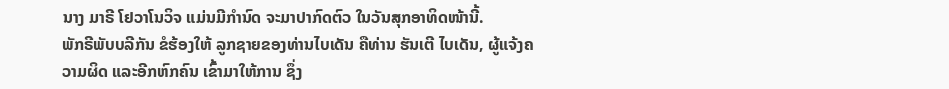ນາງ ມາຣີ ໂຢວາໂນວິຈ ແມ່ນມີກຳນົດ ຈະມາປາກົດຕົວ ໃນວັນສຸກອາທິດໜ້ານີ້.
ພັກຣີພັບບລີກັນ ຂໍຮ້ອງໃຫ້ ລູກຊາຍຂອງທ່ານໄບເດັນ ຄືທ່ານ ຮັນເຕີ ໄບເດັນ, ຜູ້ແຈ້ງຄວາມຜິດ ແລະອີກຫົກຄົນ ເຂົ້າມາໃຫ້ການ ຊຶ່ງ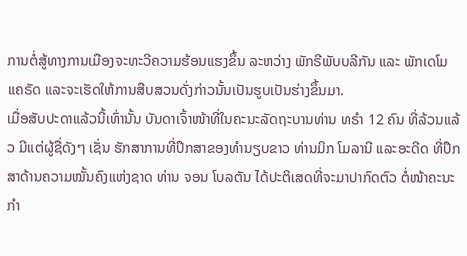ການຕໍ່ສູ້ທາງການເມືອງຈະທະວີຄວາມຮ້ອນແຮງຂຶ້ນ ລະຫວ່າງ ພັກຣີພັບບລີກັນ ແລະ ພັກເດໂມແຄຣັດ ແລະຈະເຮັດໃຫ້ການສືບສວນດັ່ງກ່າວນັ້ນເປັນຮູບເປັນຮ່າງຂຶ້ນມາ.
ເມື່ອສັບປະດາແລ້ວນີ້ເທົ່ານັ້ນ ບັນດາເຈົ້າໜ້າທີ່ໃນຄະນະລັດຖະບານທ່ານ ທຣຳ 12 ຄົນ ທີ່ລ້ວນແລ້ວ ມີແຕ່ຜູ້ຊື່ດັງໆ ເຊັ່ນ ຮັກສາການທີ່ປຶກສາຂອງທຳນຽບຂາວ ທ່ານມິກ ໂມລານີ ແລະອະດີດ ທີ່ປຶກສາດ້ານຄວາມໝັ້ນຄົງແຫ່ງຊາດ ທ່ານ ຈອນ ໂບລຕັນ ໄດ້ປະຕິເສດທີ່ຈະມາປາກົດຕົວ ຕໍ່ໜ້າຄະນະກຳ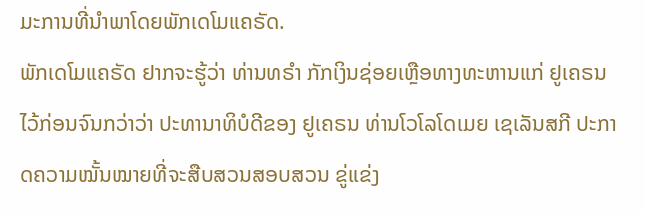ມະການທີ່ນຳພາໂດຍພັກເດໂມແຄຣັດ.
ພັກເດໂມແຄຣັດ ຢາກຈະຮູ້ວ່າ ທ່ານທຣຳ ກັກເງິນຊ່ອຍເຫຼືອທາງທະຫານແກ່ ຢູເຄຣນ ໄວ້ກ່ອນຈົນກວ່າວ່າ ປະທານາທິບໍດີຂອງ ຢູເຄຣນ ທ່ານໂວໂລໂດເມຍ ເຊເລັນສກີ ປະກາດຄວາມໝັ້ນໝາຍທີ່ຈະສືບສວນສອບສວນ ຂູ່ແຂ່ງ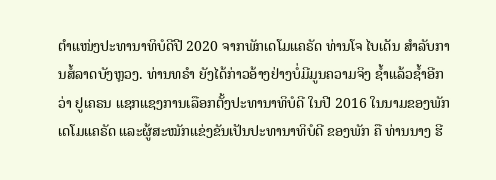ຕຳແໜ່ງປະທານາທິບໍດີປີ 2020 ຈາກພັກເດໂມແຄຣັດ ທ່ານໂຈ ໄບເດັນ ສຳລັບການສໍ້ລາດບັງຫຼວງ. ທ່ານທຣຳ ຍັງໄດ້ກ່າວອ້າງຢ່າງບໍ່ມີມູນຄວາມຈິງ ຊ້ຳແລ້ວຊ້ຳອີກ ວ່າ ຢູເຄຣນ ແຊກແຊງການເລືອກຕັ້ງປະທານາທິບໍດີ ໃນປີ 2016 ໃນນາມຂອງພັກເດໂມແຄຣັດ ແລະຜູ້ສະໝັກແຂ່ງຂັນເປັນປະທານາທິບໍດີ ຂອງພັກ ຄື ທ່ານນາງ ຮີ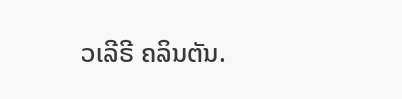ວເລີຣີ ຄລິນຕັນ.